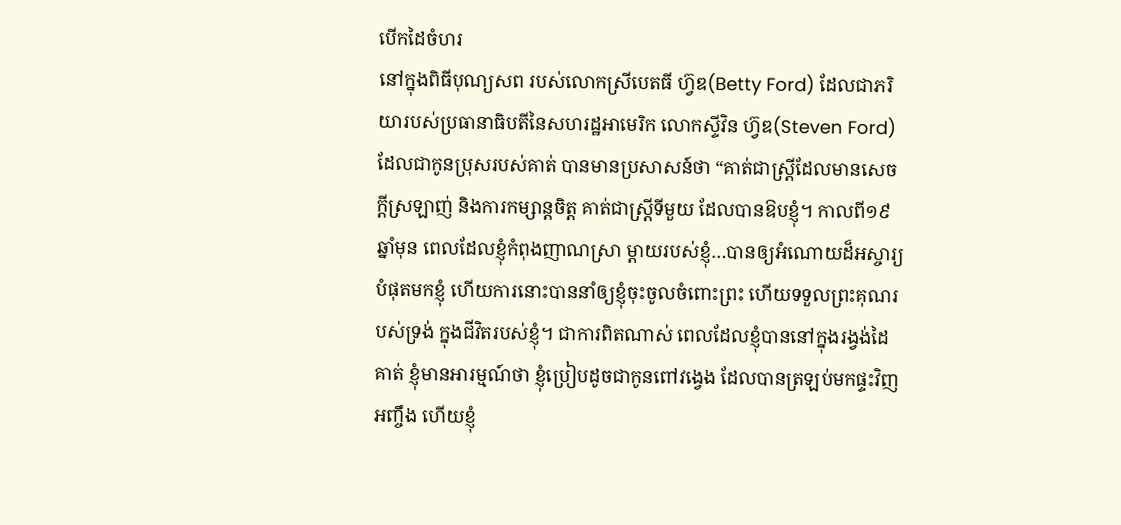បើកដៃចំហរ
នៅក្នុងពិធីបុណ្យសព របស់លោកស្រីបេតធី ហ្វ៊ឌ(Betty Ford) ដែលជាភរិយារបស់ប្រធានាធិបតីនៃសហរដ្ឋអាមេរិក លោកស្ទីវិន ហ្វ៊ឌ(Steven Ford) ដែលជាកូនប្រុសរបស់គាត់ បានមានប្រសាសន៍ថា “គាត់ជាស្រ្តីដែលមានសេចក្តីស្រឡាញ់ និងការកម្សាន្តចិត្ត គាត់ជាស្រ្តីទីមួយ ដែលបានឱបខ្ញុំ។ កាលពី១៩ឆ្នាំមុន ពេលដែលខ្ញុំកំពុងញាណស្រា ម្តាយរបស់ខ្ញុំ…បានឲ្យអំណោយដ៏អស្ចារ្យបំផុតមកខ្ញុំ ហើយការនោះបាននាំឲ្យខ្ញុំចុះចូលចំពោះព្រះ ហើយទទួលព្រះគុណរបស់ទ្រង់ ក្នុងជីវិតរបស់ខ្ញុំ។ ជាការពិតណាស់ ពេលដែលខ្ញុំបាននៅក្នុងរង្វង់ដៃគាត់ ខ្ញុំមានអារម្មណ៍ថា ខ្ញុំប្រៀបដូចជាកូនពៅវង្វេង ដែលបានត្រឡប់មកផ្ទះវិញអញ្ចឹង ហើយខ្ញុំ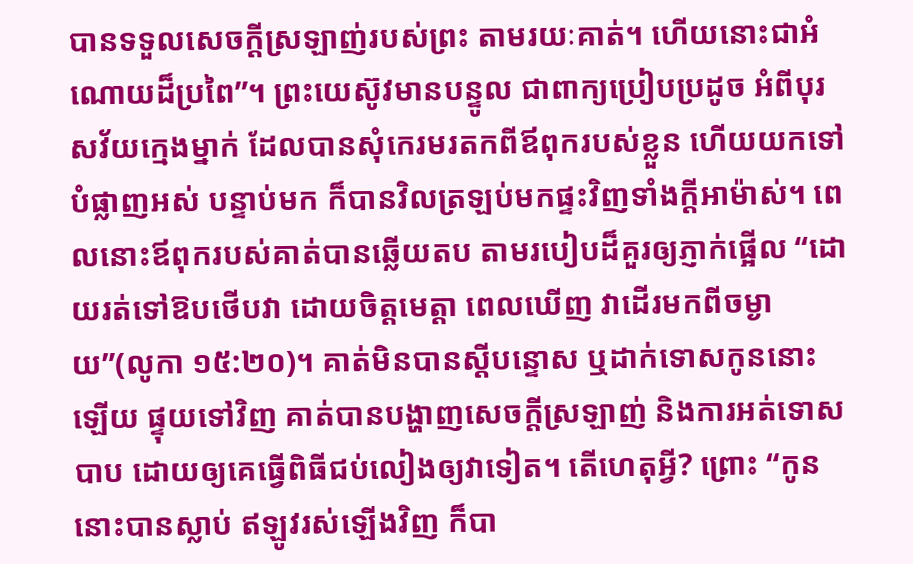បានទទួលសេចក្តីស្រឡាញ់របស់ព្រះ តាមរយៈគាត់។ ហើយនោះជាអំណោយដ៏ប្រពៃ”។ ព្រះយេស៊ូវមានបន្ទូល ជាពាក្យប្រៀបប្រដូច អំពីបុរសវ័យក្មេងម្នាក់ ដែលបានសុំកេរមរតកពីឪពុករបស់ខ្លួន ហើយយកទៅបំផ្លាញអស់ បន្ទាប់មក ក៏បានវិលត្រឡប់មកផ្ទះវិញទាំងក្តីអាម៉ាស់។ ពេលនោះឪពុករបស់គាត់បានឆ្លើយតប តាមរបៀបដ៏គួរឲ្យភ្ញាក់ផ្អើល “ដោយរត់ទៅឱបថើបវា ដោយចិត្តមេត្តា ពេលឃើញ វាដើរមកពីចម្ងាយ”(លូកា ១៥:២០)។ គាត់មិនបានស្តីបន្ទោស ឬដាក់ទោសកូននោះឡើយ ផ្ទុយទៅវិញ គាត់បានបង្ហាញសេចក្តីស្រឡាញ់ និងការអត់ទោសបាប ដោយឲ្យគេធ្វើពិធីជប់លៀងឲ្យវាទៀត។ តើហេតុអ្វី? ព្រោះ “កូននោះបានស្លាប់ ឥឡូវរស់ឡើងវិញ ក៏បា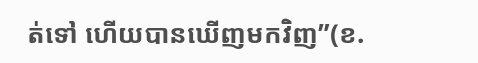ត់ទៅ ហើយបានឃើញមកវិញ”(ខ.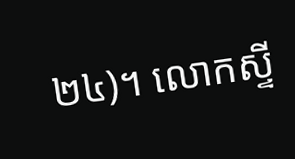២៤)។ លោកស្ទី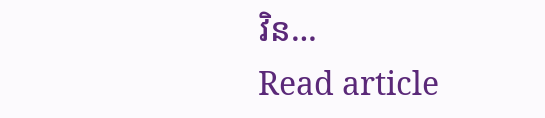វិន…
Read article